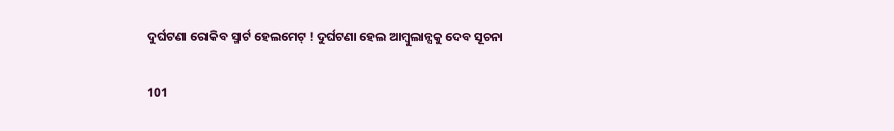ଦୁର୍ଘଟଣା ରୋକିବ ସ୍ମାର୍ଟ ହେଲମେଟ୍ ! ଦୁର୍ଘଟଣା ହେଲ ଆମ୍ବୁଲାନ୍ସକୁ ଦେବ ସୂଚନା

101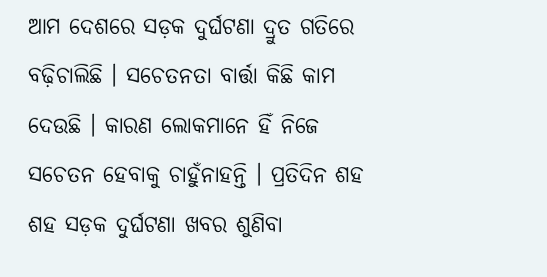ଆମ ଦେଶରେ ସଡ଼କ ଦୁର୍ଘଟଣା ଦ୍ରୁତ ଗତିରେ ବଢ଼ିଚାଲିଛି । ସଚେତନତା ବାର୍ତ୍ତା କିଛି କାମ ଦେଉଛି । କାରଣ ଲୋକମାନେ ହିଁ ନିଜେ ସଚେତନ ହେବାକୁ ଚାହୁଁନାହନ୍ତି । ପ୍ରତିଦିନ ଶହ ଶହ ସଡ଼କ ଦୁର୍ଘଟଣା ଖବର ଶୁଣିବା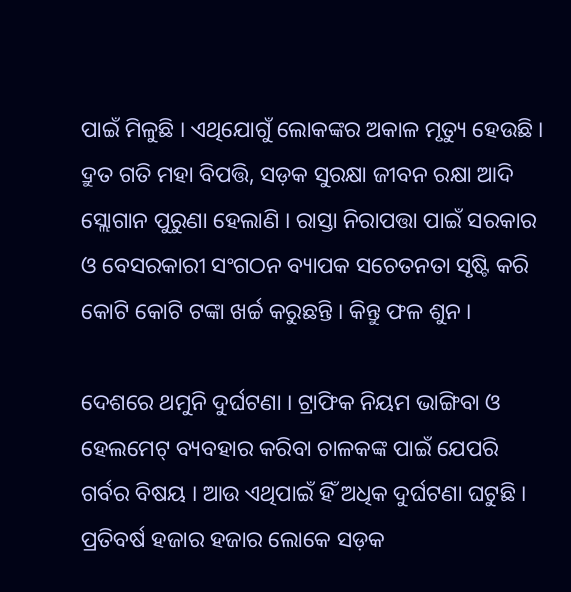ପାଇଁ ମିଳୁଛି । ଏଥିଯୋଗୁଁ ଲୋକଙ୍କର ଅକାଳ ମୃତ୍ୟୁ ହେଉଛି । ଦ୍ରୁତ ଗତି ମହା ବିପତ୍ତି, ସଡ଼କ ସୁରକ୍ଷା ଜୀବନ ରକ୍ଷା ଆଦି ସ୍ଲୋଗାନ ପୁରୁଣା ହେଲାଣି । ରାସ୍ତା ନିରାପତ୍ତା ପାଇଁ ସରକାର ଓ ବେସରକାରୀ ସଂଗଠନ ବ୍ୟାପକ ସଚେତନତା ସୃଷ୍ଟି କରି କୋଟି କୋଟି ଟଙ୍କା ଖର୍ଚ୍ଚ କରୁଛନ୍ତି । କିନ୍ତୁ ଫଳ ଶୁନ ।

ଦେଶରେ ଥମୁନି ଦୁର୍ଘଟଣା । ଟ୍ରାଫିକ ନିୟମ ଭାଙ୍ଗିବା ଓ ହେଲମେଟ୍ ବ୍ୟବହାର କରିବା ଚାଳକଙ୍କ ପାଇଁ ଯେପରି ଗର୍ବର ବିଷୟ । ଆଉ ଏଥିପାଇଁ ହିଁ ଅଧିକ ଦୁର୍ଘଟଣା ଘଟୁଛି । ପ୍ରତିବର୍ଷ ହଜାର ହଜାର ଲୋକେ ସଡ଼କ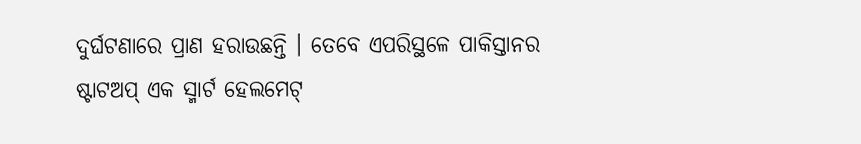ଦୁର୍ଘଟଣାରେ ପ୍ରାଣ ହରାଉଛନ୍ତି । ତେବେ ଏପରିସ୍ଥଳେ ପାକିସ୍ତାନର ଷ୍ଟାଟଅପ୍ ଏକ ସ୍ମାର୍ଟ ହେଲମେଟ୍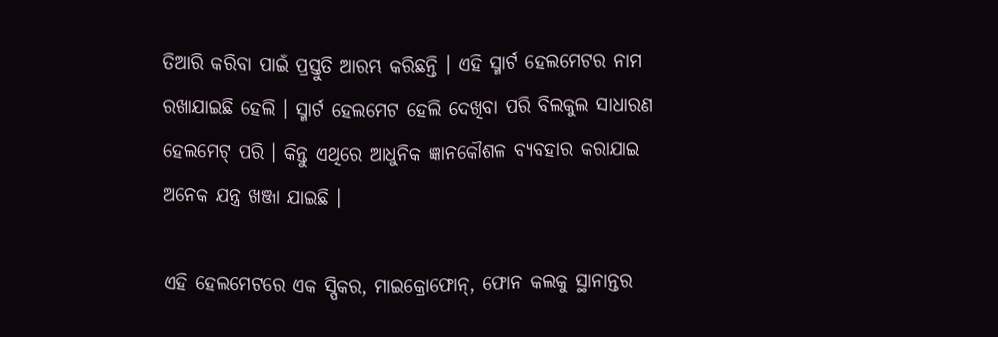ତିଆରି କରିବା ପାଇଁ ପ୍ରସ୍ତୁତି ଆରମ୍ଭ କରିଛନ୍ତି । ଏହି ସ୍ମାର୍ଟ ହେଲମେଟର ନାମ ରଖାଯାଇଛି ହେଲି । ସ୍ମାର୍ଟ ହେଲମେଟ ହେଲି ଦେଖିବା ପରି ବିଲକୁଲ ସାଧାରଣ ହେଲମେଟ୍ ପରି । କିନ୍ତୁ ଏଥିରେ ଆଧୁନିକ ଜ୍ଞାନକୌଶଳ ବ୍ୟବହାର କରାଯାଇ ଅନେକ ଯନ୍ତ୍ର ଖଞ୍ଜା ଯାଇଛି ।

ଏହି ହେଲମେଟରେ ଏକ ସ୍ପିକର, ମାଇକ୍ରୋଫୋନ୍, ଫୋନ କଲକୁ ସ୍ଥାନାନ୍ତର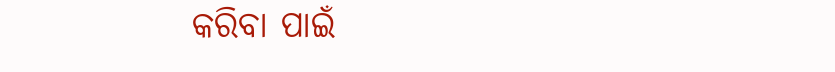କରିବା ପାଇଁ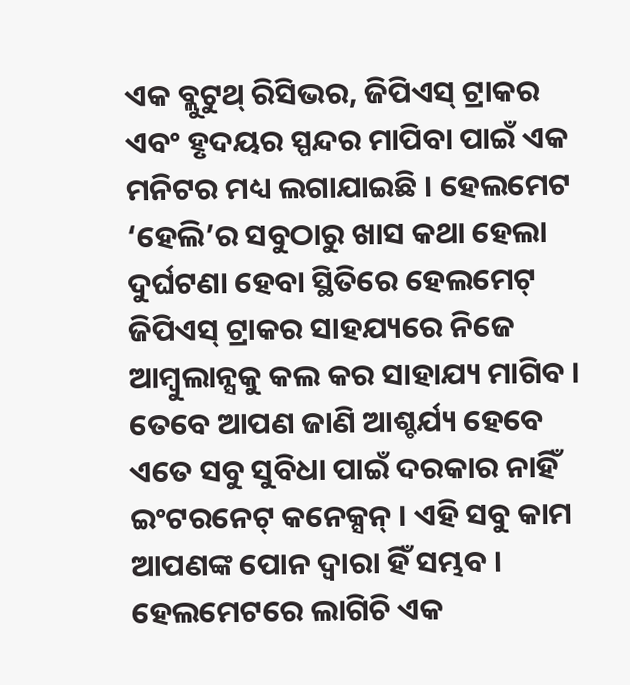ଏକ ବ୍ଲୁଟୁଥ୍ ରିସିଭର, ଜିପିଏସ୍ ଟ୍ରାକର ଏବଂ ହୃଦୟର ସ୍ପନ୍ଦର ମାପିବା ପାଇଁ ଏକ ମନିଟର ମଧ୍ୟ ଲଗାଯାଇଛି । ହେଲମେଟ ‘ହେଲି’ର ସବୁଠାରୁ ଖାସ କଥା ହେଲା ଦୁର୍ଘଟଣା ହେବା ସ୍ଥିତିରେ ହେଲମେଟ୍ ଜିପିଏସ୍ ଟ୍ରାକର ସାହଯ୍ୟରେ ନିଜେ ଆମ୍ବୁଲାନ୍ସକୁ କଲ କର ସାହାଯ୍ୟ ମାଗିବ । ତେବେ ଆପଣ ଜାଣି ଆଶ୍ଚର୍ଯ୍ୟ ହେବେ ଏତେ ସବୁ ସୁବିଧା ପାଇଁ ଦରକାର ନାହିଁ ଇଂଟରନେଟ୍ କନେକ୍ସନ୍ । ଏହି ସବୁ କାମ ଆପଣଙ୍କ ପୋନ ଦ୍ୱାରା ହିଁ ସମ୍ଭବ । ହେଲମେଟରେ ଲାଗିଚି ଏକ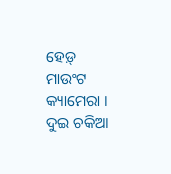ହେଡ଼୍ ମାଉଂଟ କ୍ୟାମେରା । ଦୁଇ ଚକିଆ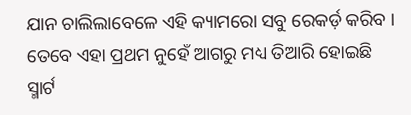ଯାନ ଚାଲିଲାବେଳେ ଏହି କ୍ୟାମରୋ ସବୁ ରେକର୍ଡ଼ କରିବ । ତେବେ ଏହା ପ୍ରଥମ ନୁହେଁ ଆଗରୁ ମଧ୍ୟ ତିଆରି ହୋଇଛି ସ୍ମାର୍ଟ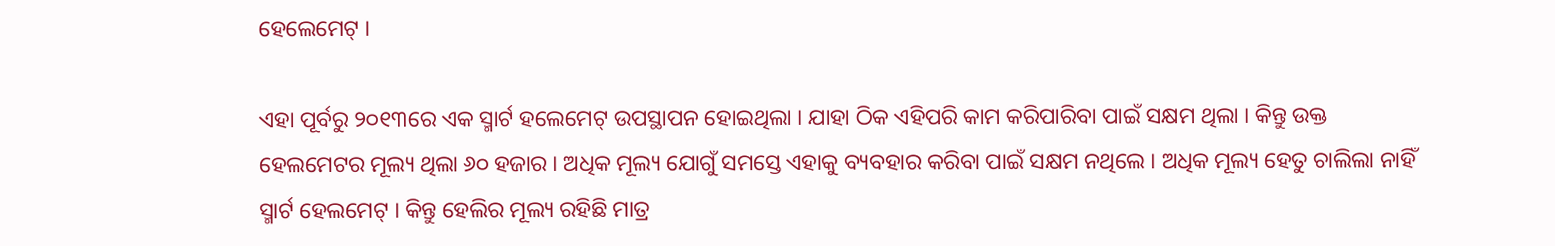ହେଲେମେଟ୍ ।

ଏହା ପୂର୍ବରୁ ୨୦୧୩ରେ ଏକ ସ୍ମାର୍ଟ ହଲେମେଟ୍ ଉପସ୍ଥାପନ ହୋଇଥିଲା । ଯାହା ଠିକ ଏହିପରି କାମ କରିପାରିବା ପାଇଁ ସକ୍ଷମ ଥିଲା । କିନ୍ତୁ ଉକ୍ତ ହେଲମେଟର ମୂଲ୍ୟ ଥିଲା ୬୦ ହଜାର । ଅଧିକ ମୂଲ୍ୟ ଯୋଗୁଁ ସମସ୍ତେ ଏହାକୁ ବ୍ୟବହାର କରିବା ପାଇଁ ସକ୍ଷମ ନଥିଲେ । ଅଧିକ ମୂଲ୍ୟ ହେତୁ ଚାଲିଲା ନାହିଁ ସ୍ମାର୍ଟ ହେଲମେଟ୍ । କିନ୍ତୁ ହେଲିର ମୂଲ୍ୟ ରହିଛି ମାତ୍ର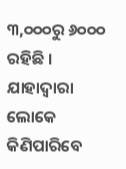୩,୦୦୦ରୁ ୬୦୦୦ ରହିଛି । ଯାହାଦ୍ୱାରା ଲୋକେ କିଣିପାରିବେ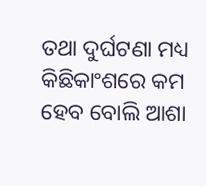ତଥା ଦୁର୍ଘଟଣା ମଧ୍ୟ କିଛିକାଂଶରେ କମ ହେବ ବୋଲି ଆଶା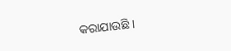କରାଯାଉଛି ।